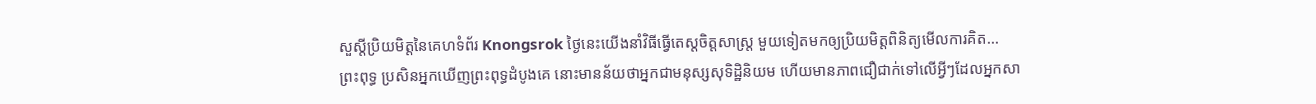សួស្តីប្រិយមិត្តនៃគេហទំព័រ Knongsrok ថ្ងៃនេះយើងនាំវិធីធ្វើតេស្តចិត្តសាស្ត្រ មួយទៀតមកឲ្យប្រិយមិត្តពិនិត្យមើលការគិត...
ព្រះពុទ្ធ ប្រសិនអ្នកឃើញព្រះពុទ្ធដំបូងគេ នោះមានន័យថាអ្នកជាមនុស្សសុទិដ្ឋិនិយម ហើយមានភាពជឿជាក់ទៅលើអ្វីៗដែលអ្នកសា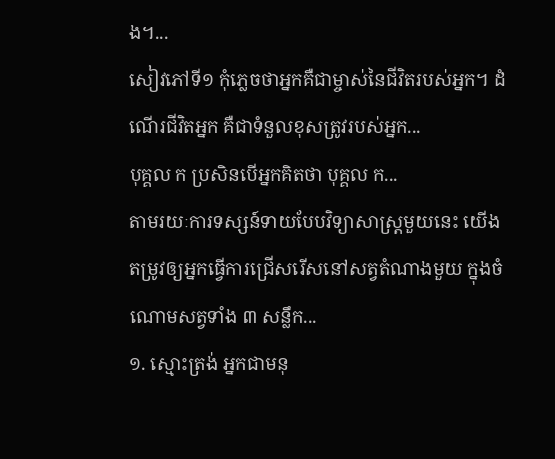ង។...
សៀវភៅទី១ កុំភ្លេចថាអ្នកគឺជាម្ចាស់នៃជីវិតរបស់អ្នក។ ដំណើរជីវិតអ្នក គឺជាទំនួលខុសត្រូវរបស់អ្នក...
បុគ្គល ក ប្រសិនបើអ្នកគិតថា បុគ្គល ក...
តាមរយៈការទស្សន៍ទាយបែបវិទ្យាសាស្រ្តមួយនេះ យើងតម្រូវឲ្យអ្នកធ្វើការជ្រើសរើសនៅសត្វតំណាងមួយ ក្នុងចំណោមសត្វទាំង ៣ សន្លឹក...
១. ស្មោះត្រង់ អ្នកជាមនុ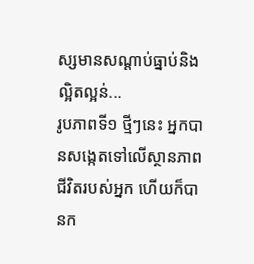ស្សមានសណ្តាប់ធ្នាប់និងល្អិតល្អន់...
រូបភាពទី១ ថ្មីៗនេះ អ្នកបានសង្កេតទៅលើស្ថានភាពជីវិតរបស់អ្នក ហើយក៏បានក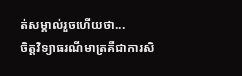ត់សម្គាល់រួចហើយថា...
ចិត្តវិទ្យាធរណីមាត្រគឺជាការសិ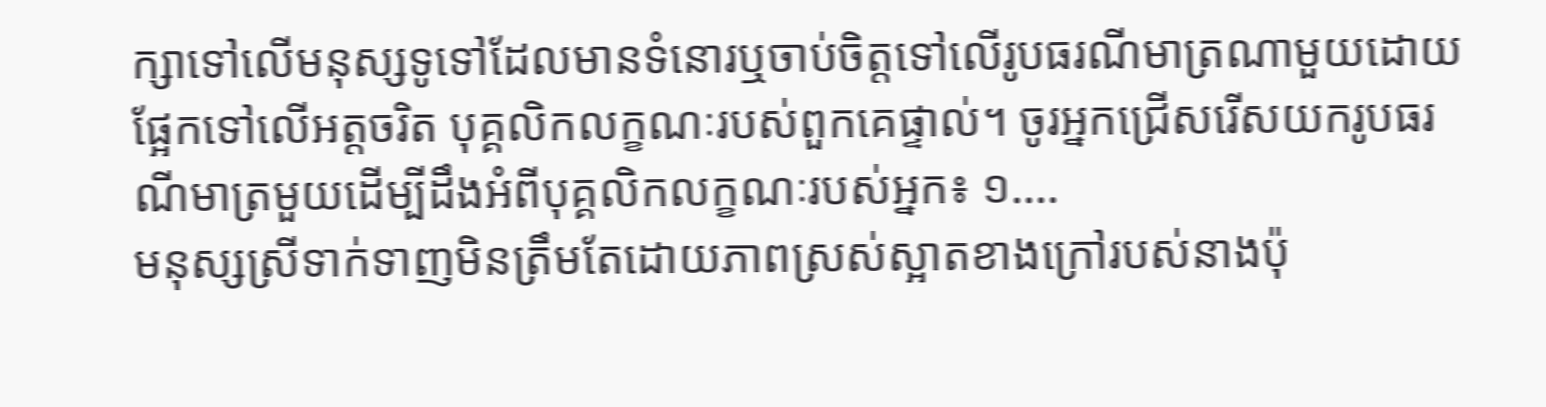ក្សាទៅលើមនុស្សទូទៅដែលមានទំនោរឬចាប់ចិត្តទៅលើរូបធរណីមាត្រណាមួយដោយផ្អែកទៅលើអត្តចរិត បុគ្គលិកលក្ខណៈរបស់ពួកគេផ្ទាល់។ ចូរអ្នកជ្រើសរើសយករូបធរណីមាត្រមួយដើម្បីដឹងអំពីបុគ្គលិកលក្ខណៈរបស់អ្នក៖ ១....
មនុស្សស្រីទាក់ទាញមិនត្រឹមតែដោយភាពស្រស់ស្អាតខាងក្រៅរបស់នាងប៉ុ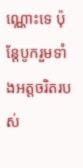ណ្ណោះទេ ប៉ុន្តែបូករួមទាំងអត្តចរិតរបស់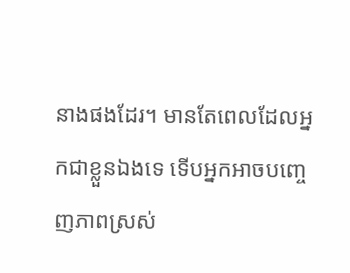នាងផងដែរ។ មានតែពេលដែលអ្នកជាខ្លួនឯងទេ ទើបអ្នកអាចបញ្ចេញភាពស្រស់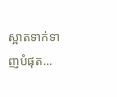ស្អាតទាក់ទាញបំផុត...